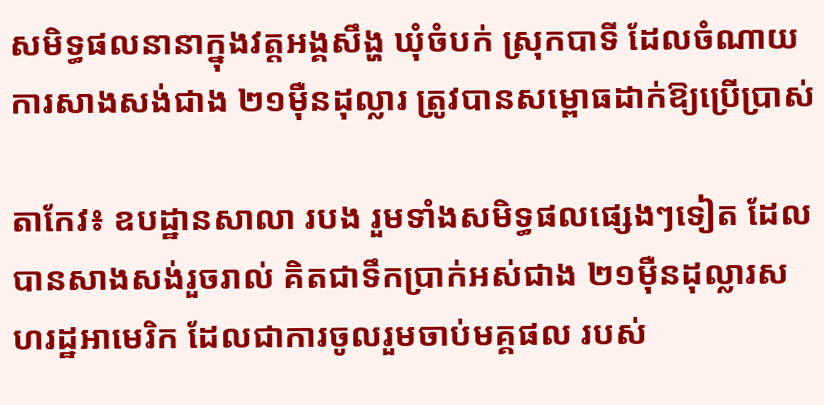សមិទ្ធផលនានាក្នុងវត្តអង្គសឹង្ហ ឃុំចំបក់ ស្រុកបាទី ដែលចំណាយការសាងសង់ជាង ២១ម៉ឺនដុល្លារ ត្រូវបានសម្ពោធដាក់ឱ្យប្រើប្រាស់

តាកែវ៖ ឧបដ្ឋានសាលា របង រួមទាំងសមិទ្ធផលផ្សេងៗទៀត ដែលបានសាងសង់រួចរាល់ គិតជាទឹកប្រាក់អស់ជាង ២១ម៉ឺនដុល្លារសហរដ្ឋអាមេរិក ដែលជាការចូលរួមចាប់មគ្គផល របស់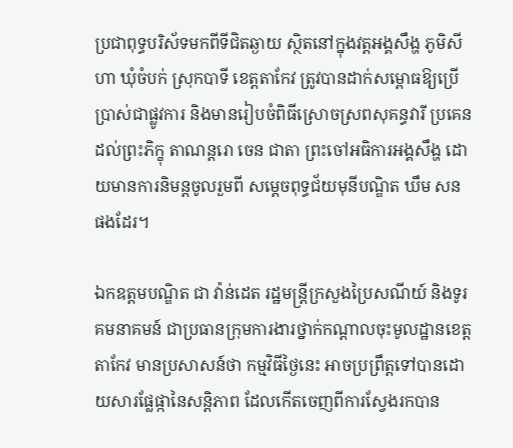ប្រជាពុទ្ធបរិស័ទមកពីទីជិតឆ្ងាយ ស្ថិតនៅក្នុងវត្តអង្គសឹង្ហ ភូមិសីហា ឃុំចំបក់ ស្រុកបាទី ខេត្តតាកែវ ត្រូវបានដាក់សម្ពោធឱ្យប្រើប្រាស់ជាផ្លូវការ និងមានរៀបចំពិធីស្រោចស្រពសុគន្ធវារី ប្រគេនដល់ព្រះភិក្ខុ តាណន្តរោ ចេន ជាតា ព្រះចៅអធិការអង្គសឹង្ហ ដោយមានការនិមន្តចូលរួមពី សម្ដេចពុទ្ធជ័យមុនីបណ្ឌិត ឃឹម សន ផងដែរ។

ឯកឧត្តមបណ្ឌិត ជា វ៉ាន់ដេត រដ្ឋមន្រ្តីក្រសួងប្រៃសណីយ៍ និងទូរគមនាគមន៍ ជាប្រធានក្រុមការងារថ្នាក់កណ្ដាលចុះមូលដ្ឋានខេត្តតាកែវ មានប្រសាសន៍ថា កម្មវិធីថ្ងៃនេះ អាចប្រព្រឹត្តទៅបានដោយសារផ្លែផ្កានៃសន្តិភាព ដែលកើតចេញពីការស្វែងរកបាន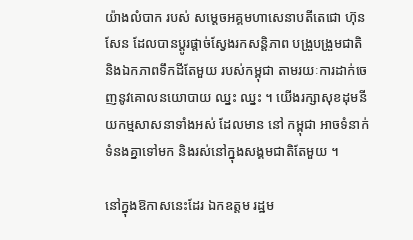យ៉ាងលំបាក របស់ សម្តេចអគ្គមហាសេនាបតីតេជោ ហ៊ុន សែន ដែលបានប្តូរផ្តាច់ស្វែងរកសន្តិភាព បង្រួបង្រួមជាតិ និងឯកភាពទឹកដីតែមួយ របស់កម្ពុជា តាមរយៈការដាក់ចេញនូវគោលនយោបាយ ឈ្នះ ឈ្នះ ។ យើងរក្សាសុខដុមនីយកម្មសាសនាទាំងអស់ ដែលមាន នៅ កម្ពុជា អាចទំនាក់ទំនងគ្នាទៅមក និងរស់នៅក្នុងសង្គមជាតិតែមួយ ។

នៅក្នុងឱកាសនេះដែរ ឯកឧត្តម រដ្ឋម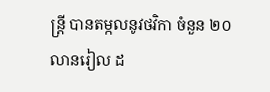ន្រ្តី បានតម្កលនូវថវិកា ចំនួន ២០ លានរៀល ដ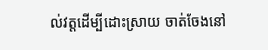ល់វត្តដើម្បីដោះស្រាយ ចាត់ចែងនៅ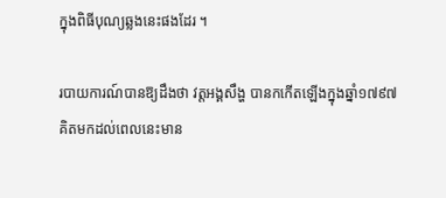ក្នុងពិធីបុណ្យឆ្លងនេះផងដែរ ។

របាយការណ៍បានឱ្យដឹងថា វត្តអង្គសឹង្ហ បានកកើតឡើងក្នុងឆ្នាំ១៧៩៧គិតមកដល់ពេលនេះមាន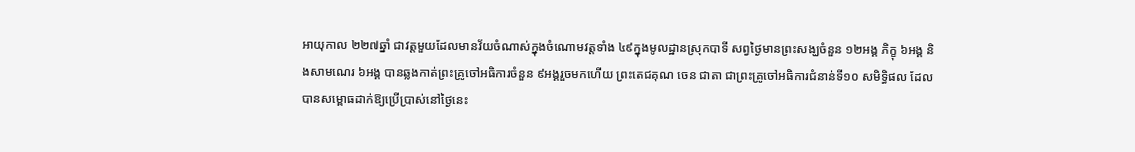អាយុកាល ២២៧ឆ្នាំ ជាវត្តមួយដែលមានវ័យចំណាស់ក្នុងចំណោមវត្តទាំង ៤៩ក្នុងមូលដ្ឋានស្រុកបាទី សព្វថ្ងៃមានព្រះសង្ឃចំនួន ១២អង្គ ភិក្ខុ ៦អង្គ និងសាមណេរ ៦អង្គ បានឆ្លងកាត់ព្រះគ្រូចៅអធិការចំនួន ៩អង្គរួចមកហើយ ព្រះតេជគុណ ចេន ជាតា ជាព្រះគ្រូចៅអធិការជំនាន់ទី១០ សមិទ្ធិផល ដែលបានសម្ពោធដាក់ឱ្យប្រើប្រាស់នៅថ្ងៃនេះ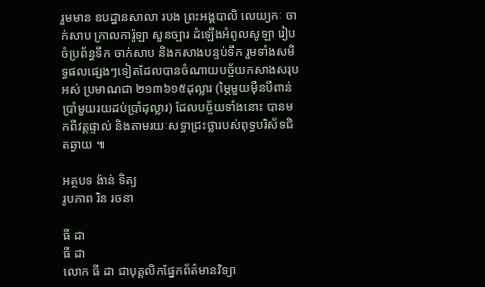រួមមាន ឧបដ្ឋានសាលា របង ព្រះអង្គបាលិ លេយ្យកៈ ចាក់សាប ក្រាលការ៉ូឡា សួនច្បារ ដំឡើងអំពូលសូឡា រៀបចំប្រព័ន្ធទឹក ចាក់សាប និងកសាងបន្ទប់ទឹក រួមទាំងសមិទ្ធផលផ្សេងៗទៀតដែលបានចំណាយបច្ច័យកសាងសរុបអស់ ប្រមាណជា ២១៣៦១៥ដុល្លារ (ម្ភៃមួយម៉ឺនបីពាន់ប្រាំមួយរយដប់ប្រាំដុល្លារ) ដែលបច្ច័យទាំងនោះ បានមកពីវត្តផ្ទាល់ និងតាមរយៈសទ្ធាជ្រះថ្លារបស់ពុទ្ធបរិស័ទជិតឆ្ងាយ ៕

អត្ថបទ ង៉ាន់ ទិត្យ
រូបភាព រិន រចនា

ធី ដា
ធី ដា
លោក ធី ដា ជាបុគ្គលិកផ្នែកព័ត៌មានវិទ្យា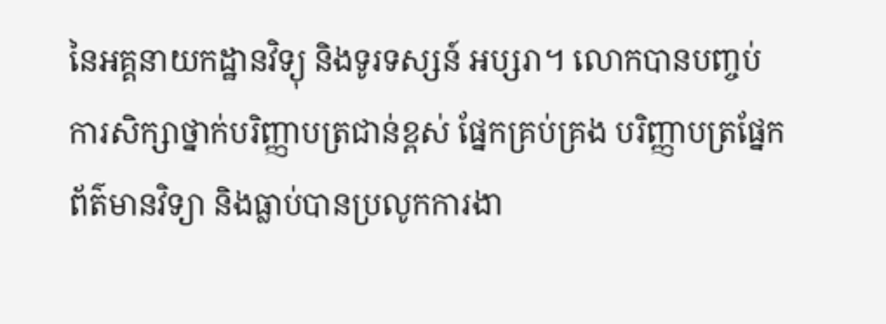នៃអគ្គនាយកដ្ឋានវិទ្យុ និងទូរទស្សន៍ អប្សរា។ លោកបានបញ្ចប់ការសិក្សាថ្នាក់បរិញ្ញាបត្រជាន់ខ្ពស់ ផ្នែកគ្រប់គ្រង បរិញ្ញាបត្រផ្នែកព័ត៌មានវិទ្យា និងធ្លាប់បានប្រលូកការងា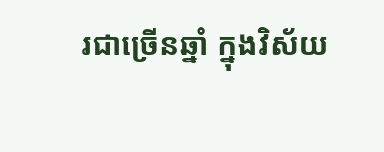រជាច្រើនឆ្នាំ ក្នុងវិស័យ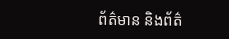ព័ត៌មាន និងព័ត៌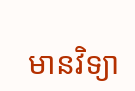មានវិទ្យា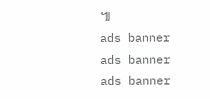៕
ads banner
ads banner
ads banner